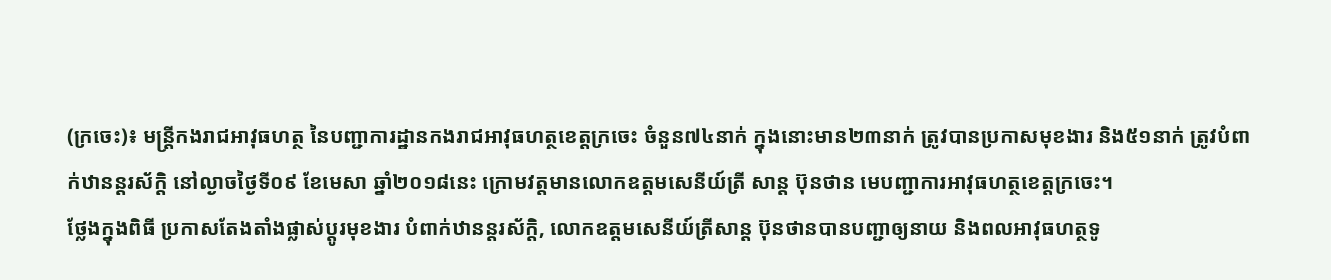(ក្រចេះ)៖ មន្ដ្រីកងរាជអាវុធហត្ថ នៃបញ្ជាការដ្ឋានកងរាជអាវុធហត្ថខេត្តក្រចេះ ចំនួន៧៤នាក់ ក្នុងនោះមាន២៣នាក់ ត្រូវបានប្រកាសមុខងារ និង៥១នាក់ ត្រូវបំពាក់ឋានន្ដរស័ក្ដិ នៅល្ងាចថ្ងៃទី០៩ ខែមេសា ឆ្នាំ២០១៨នេះ ក្រោមវត្តមានលោកឧត្តមសេនីយ៍ត្រី សាន្ដ ប៊ុនថាន មេបញ្ជាការអាវុធហត្ថខេត្តក្រចេះ។
ថ្លែងក្នុងពិធី ប្រកាសតែងតាំងផ្លាស់ប្ដូរមុខងារ បំពាក់ឋានន្ដរស័ក្ដិ, លោកឧត្តមសេនីយ៍ត្រីសាន្ដ ប៊ុនថានបានបញ្ជាឲ្យនាយ និងពលអាវុធហត្ថទូ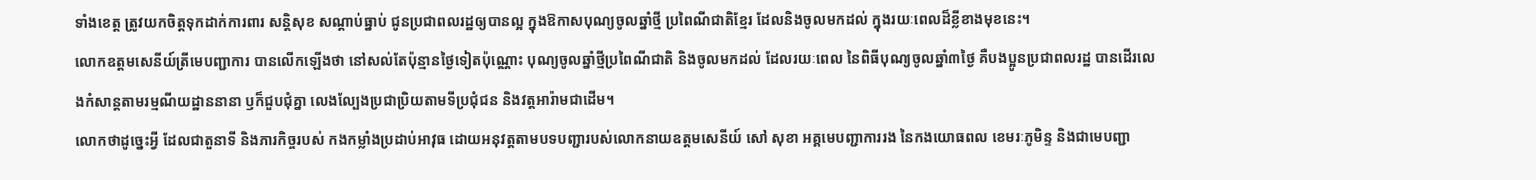ទាំងខេត្ត ត្រូវយកចិត្តទុកដាក់ការពារ សន្តិសុខ សណ្តាប់ធ្នាប់ ជូនប្រជាពលរដ្ឋឲ្យបានល្អ ក្នុងឱកាសបុណ្យចូលឆ្នាំថ្មី ប្រពៃណីជាតិខ្មែរ ដែលនិងចូលមកដល់ ក្នុងរយៈពេលដ៏ខ្លីខាងមុខនេះ។
លោកឧត្តមសេនីយ៍ត្រីមេបញ្ជាការ បានលើកឡើងថា នៅសល់តែប៉ុន្មានថ្ងៃទៀតប៉ុណ្ណោះ បុណ្យចូលឆ្នាំថ្មីប្រពៃណីជាតិ និងចូលមកដល់ ដែលរយៈពេល នៃពិធីបុណ្យចូលឆ្នាំ៣ថ្ងៃ គឺបងប្អូនប្រជាពលរដ្ឋ បានដើរលេងកំសាន្តតាមរម្មណីយដ្ឋាននានា ឫក៏ជួបជុំគ្នា លេងល្បែងប្រជាប្រិយតាមទីប្រជុំជន និងវត្តអារ៉ាមជាដើម។
លោកថាដូច្នេះអ្វី ដែលជាតួនាទី និងភារកិច្ចរបស់ កងកម្លាំងប្រដាប់អាវុធ ដោយអនុវត្តតាមបទបញ្ជារបស់លោកនាយឧត្តមសេនីយ៍ សៅ សុខា អគ្គមេបញ្ជាការរង នៃកងយោធពល ខេមរៈភូមិន្ទ និងជាមេបញ្ជា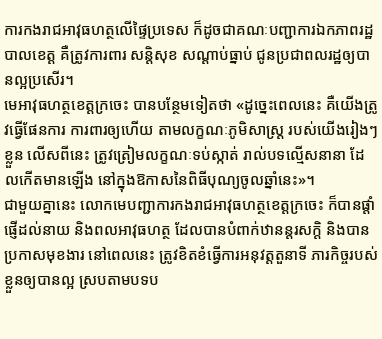ការកងរាជអាវុធហត្ថលើផ្ទៃប្រទេស ក៏ដូចជាគណៈបញ្ជាការឯកភាពរដ្ឋបាលខេត្ត គឺត្រូវការពារ សន្តិសុខ សណ្តាប់ធ្នាប់ ជូនប្រជាពលរដ្ឋឲ្យបានល្អប្រសើរ។
មេអាវុធហត្ថខេត្តក្រចេះ បានបន្ថែមទៀតថា «ដូច្នេះពេលនេះ គឺយើងត្រូវធ្វើផែនការ ការពារឲ្យហើយ តាមលក្ខណៈភូមិសាស្ត្រ របស់យើងរៀងៗខ្លួន លើសពីនេះ ត្រូវត្រៀមលក្ខណៈទប់ស្កាត់ រាល់បទល្មើសនានា ដែលកើតមានឡើង នៅក្នុងឱកាសនៃពិធីបុណ្យចូលឆ្នាំនេះ»។
ជាមួយគ្នានេះ លោកមេបញ្ជាការកងរាជអាវុធហត្ថខេត្តក្រចេះ ក៏បានផ្តាំផ្ញើដល់នាយ និងពលអាវុធហត្ថ ដែលបានបំពាក់ឋានន្តរសក្ដិ និងបានប្រកាសមុខងារ នៅពេលនេះ ត្រូវខិតខំធ្វើការអនុវត្តតួនាទី ភារកិច្ចរបស់ខ្លួនឲ្យបានល្អ ស្របតាមបទប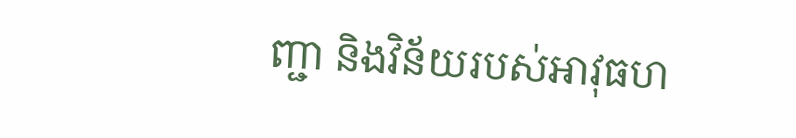ញ្ជា និងវិន័យរបស់អាវុធហ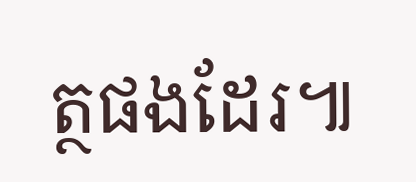ត្ថផងដែរ៕